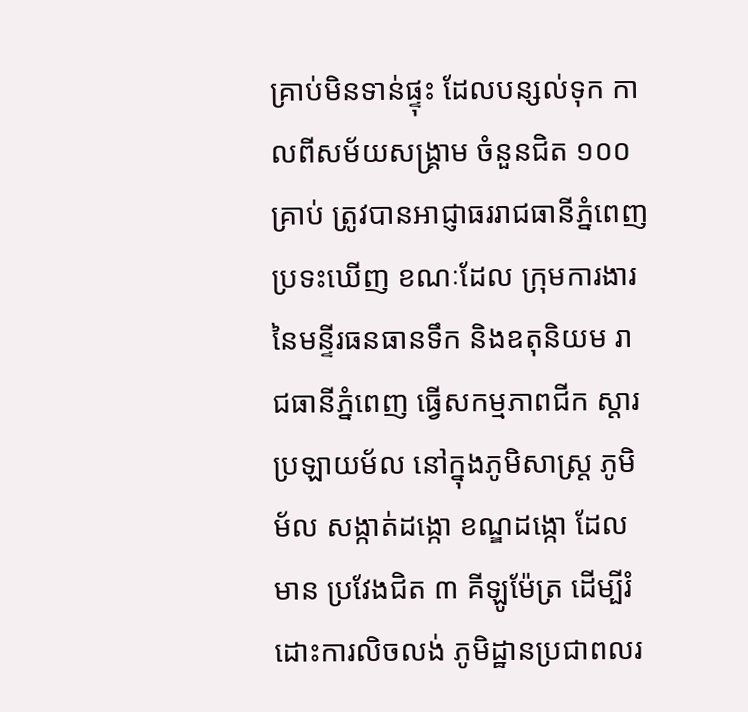គ្រាប់មិនទាន់ផ្ទុះ ដែលបន្សល់ទុក កាលពីសម័យសង្គ្រាម ចំនួនជិត ១០០ គ្រាប់ ត្រូវបានអាជ្ញាធររាជធានីភ្នំពេញ ប្រទះឃើញ ខណៈដែល ក្រុមការងារ នៃមន្ទីរធនធានទឹក និងឧតុនិយម រាជធានីភ្នំពេញ ធ្វើសកម្មភាពជីក ស្តារប្រឡាយម័ល នៅក្នុងភូមិសាស្ត្រ ភូមិម័ល សង្កាត់ដង្កោ ខណ្ឌដង្កោ ដែលមាន ប្រវែងជិត ៣ គីឡូម៉ែត្រ ដើម្បីរំដោះការលិចលង់ ភូមិដ្ឋានប្រជាពលរ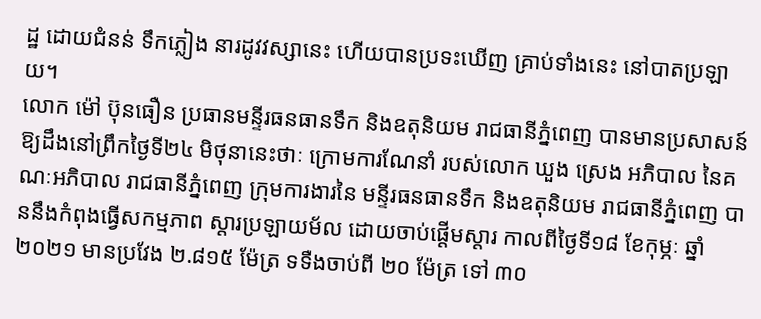ដ្ឋ ដោយជំនន់ ទឹកភ្លៀង នារដូវវស្សានេះ ហើយបានប្រទះឃើញ គ្រាប់ទាំងនេះ នៅបាតប្រឡាយ។
លោក ម៉ៅ ប៊ុនធឿន ប្រធានមន្ទីរធនធានទឹក និងឧតុនិយម រាជធានីភ្នំពេញ បានមានប្រសាសន៍ ឱ្យដឹងនៅព្រឹកថ្ងៃទី២៤ មិថុនានេះថាៈ ក្រោមការណែនាំ របស់លោក ឃួង ស្រេង អភិបាល នៃគណៈអភិបាល រាជធានីភ្នំពេញ ក្រុមការងារនៃ មន្ទីរធនធានទឹក និងឧតុនិយម រាជធានីភ្នំពេញ បាននឹងកំពុងធ្វើសកម្មភាព ស្តារប្រឡាយម័ល ដោយចាប់ផ្តើមស្តារ កាលពីថ្ងៃទី១៨ ខែកុម្ភៈ ឆ្នាំ២០២១ មានប្រវែង ២.៨១៥ ម៉ែត្រ ទទឺងចាប់ពី ២០ ម៉ែត្រ ទៅ ៣០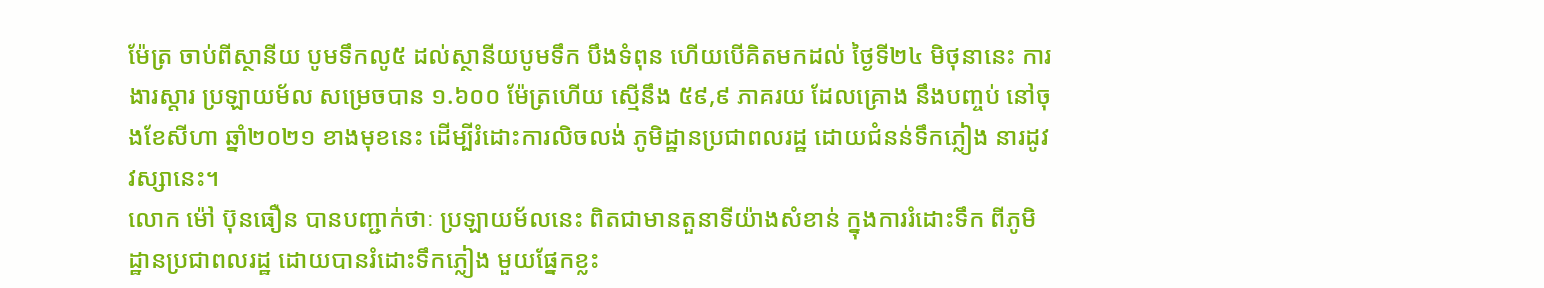ម៉ែត្រ ចាប់ពីស្ថានីយ បូមទឹកលូ៥ ដល់ស្ថានីយបូមទឹក បឹងទំពុន ហើយបើគិតមកដល់ ថ្ងៃទី២៤ មិថុនានេះ ការងារស្តារ ប្រឡាយម័ល សម្រេចបាន ១.៦០០ ម៉ែត្រហើយ ស្មើនឹង ៥៩,៩ ភាគរយ ដែលគ្រោង នឹងបញ្ចប់ នៅចុងខែសីហា ឆ្នាំ២០២១ ខាងមុខនេះ ដើម្បីរំដោះការលិចលង់ ភូមិដ្ឋានប្រជាពលរដ្ឋ ដោយជំនន់ទឹកភ្លៀង នារដូវវស្សានេះ។
លោក ម៉ៅ ប៊ុនធឿន បានបញ្ជាក់ថាៈ ប្រឡាយម័លនេះ ពិតជាមានតួនាទីយ៉ាងសំខាន់ ក្នុងការរំដោះទឹក ពីភូមិដ្ឋានប្រជាពលរដ្ឋ ដោយបានរំដោះទឹកភ្លៀង មួយផ្នែកខ្លះ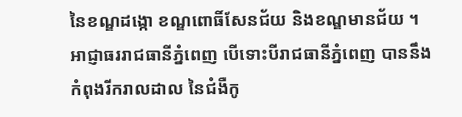នៃខណ្ឌដង្កោ ខណ្ឌពោធិ៍សែនជ័យ និងខណ្ឌមានជ័យ ។
អាជ្ញាធររាជធានីភ្នំពេញ បើទោះបីរាជធានីភ្នំពេញ បាននឹងកំពុងរីករាលដាល នៃជំងឺកូ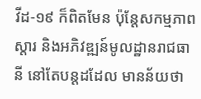វីដ-១៩ ក៏ពិតមែន ប៉ុន្តែសកម្មភាពស្តារ និងអភិវឌ្ឍន៍មូលដ្ឋានរាជធានី នៅតែបន្តដដែល មានន័យថា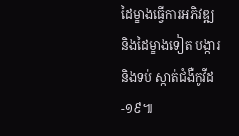ដៃម្ខាងធ្វើការអភិវឌ្ឍ និងដៃម្ខាងទៀត បង្ការនិងទប់ ស្កាត់ជំងឺកូវីដ-១៩៕